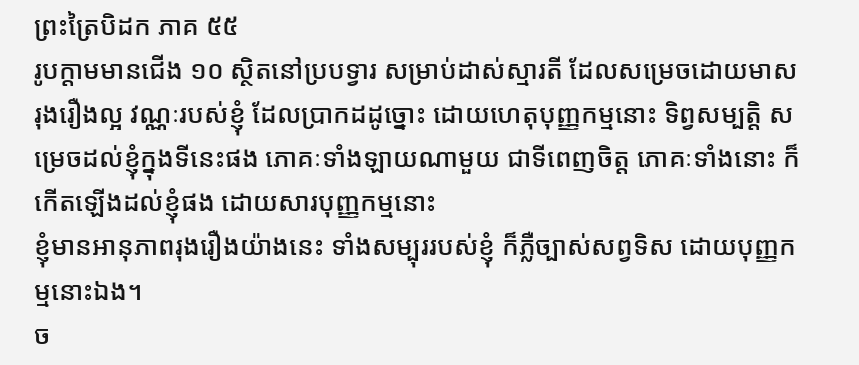ព្រះត្រៃបិដក ភាគ ៥៥
រូបក្តាមមានជើង ១០ ស្ថិតនៅប្របទ្វារ សម្រាប់ដាស់ស្មារតី ដែលសម្រេចដោយមាស រុងរឿងល្អ វណ្ណៈរបស់ខ្ញុំ ដែលប្រាកដដូច្នោះ ដោយហេតុបុញ្ញកម្មនោះ ទិព្វសម្បតិ្ត សម្រេចដល់ខ្ញុំក្នុងទីនេះផង ភោគៈទាំងឡាយណាមួយ ជាទីពេញចិត្ត ភោគៈទាំងនោះ ក៏កើតឡើងដល់ខ្ញុំផង ដោយសារបុញ្ញកម្មនោះ
ខ្ញុំមានអានុភាពរុងរឿងយ៉ាងនេះ ទាំងសម្បុររបស់ខ្ញុំ ក៏ភ្លឺច្បាស់សព្វទិស ដោយបុញ្ញកម្មនោះឯង។
ច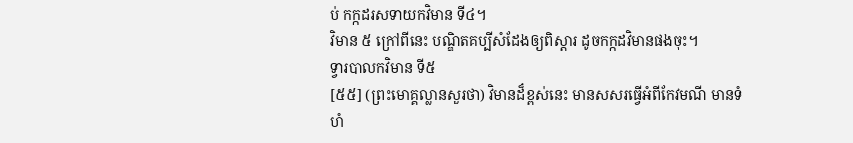ប់ កក្កដរសទាយកវិមាន ទី៤។
វិមាន ៥ ក្រៅពីនេះ បណ្ឌិតគប្បីសំដែងឲ្យពិស្តារ ដូចកក្កដវិមានផងចុះ។
ទ្វារបាលកវិមាន ទី៥
[៥៥] (ព្រះមោគ្គល្លានសួរថា) វិមានដ៏ខ្ពស់នេះ មានសសរធ្វើអំពីកែវមណី មានទំហំ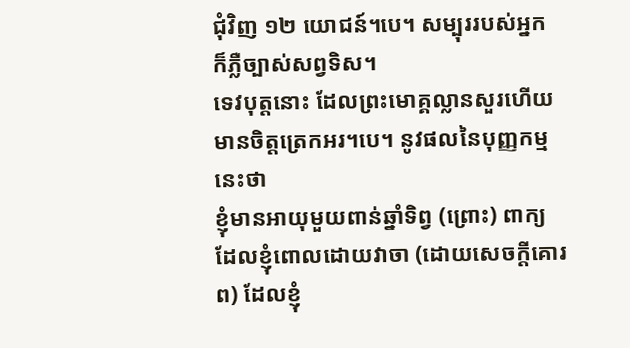ជុំវិញ ១២ យោជន៍។បេ។ សម្បុររបស់អ្នក ក៏ភ្លឺច្បាស់សព្វទិស។
ទេវបុត្តនោះ ដែលព្រះមោគ្គល្លានសួរហើយ មានចិត្តត្រេកអរ។បេ។ នូវផលនៃបុញ្ញកម្មនេះថា
ខ្ញុំមានអាយុមួយពាន់ឆ្នាំទិព្វ (ព្រោះ) ពាក្យដែលខ្ញុំពោលដោយវាចា (ដោយសេចកី្តគោរព) ដែលខ្ញុំ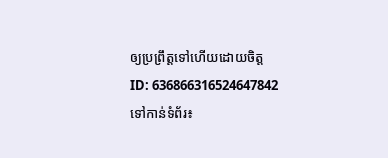ឲ្យប្រព្រឹត្តទៅហើយដោយចិត្ត
ID: 636866316524647842
ទៅកាន់ទំព័រ៖